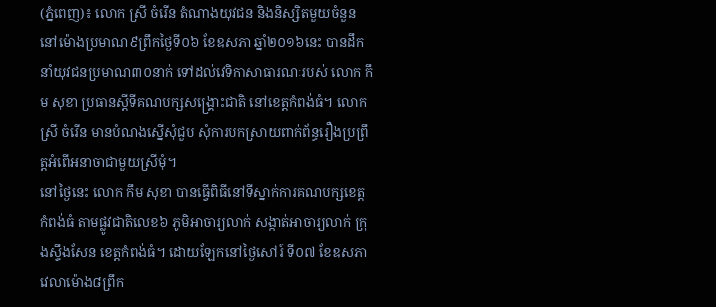(ភ្នំពេញ)៖ លោក ស្រី ចំរេីន តំណាងយុវជន និងនិស្សិតមួយចំនួន នៅម៉ោងប្រមាណ៩ព្រឹកថ្ងៃទី០៦ ខែឧសភា ឆ្នាំ២០១៦នេះ បានដឹកនាំយុវជនប្រមាណ៣០នាក់ ទៅដល់វេទិកាសាធារណៈរបស់ លោក កឹម សុខា ប្រធានស្តីទីគណបក្សសង្រ្គោះជាតិ នៅខេត្តកំពង់ធំ។ លោក ស្រី ចំរើន មានបំណងស្នើសុំជួប សុំការបកស្រាយពាក់ព័ន្ធរឿងប្រព្រឹត្តអំពើអនាចាជាមួយស្រីមុំ។
នៅថ្ងៃនេះ លោក កឹម សុខា បានធ្វើពិធីនៅទីស្នាក់ការគណបក្សខេត្តកំពង់ធំ តាមផ្លូវជាតិលេខ៦ ភូមិអាចារ្យលាក់ សង្កាត់អាចារ្យលាក់ ក្រុងស្ទឹងសែន ខេត្តកំពង់ធំ។ ដោយឡែកនៅថ្ងៃសៅរ៍ ទី០៧ ខែឧសភា វេលាម៉ោង៨ព្រឹក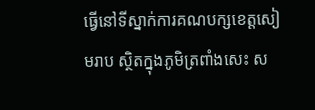ធ្វើនៅទីស្នាក់ការគណបក្សខេត្តសៀមរាប ស្ថិតក្នុងភូមិត្រពាំងសេះ ស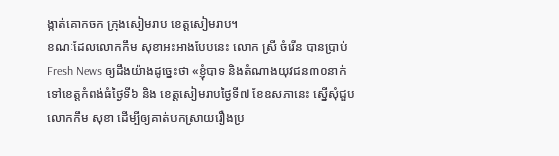ង្កាត់គោកចក ក្រុងសៀមរាប ខេត្តសៀមរាប។
ខណៈដែលលោកកឹម សុខាអះអាងបែបនេះ លោក ស្រី ចំរើន បានប្រាប់ Fresh News ឲ្យដឹងយ៉ាងដូច្នេះថា «ខ្ញុំបាទ និងតំណាងយុវជន៣០នាក់ ទៅខេត្តកំពង់ធំថ្ងៃទី៦ និង ខេត្តសៀមរាបថ្ងៃទី៧ ខែឧសភានេះ ស្នើសុំជួបលោកកឹម សុខា ដើម្បីឲ្យគាត់បកស្រាយរឿងប្រ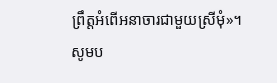ព្រឹត្តអំពើអនាចារជាមួយស្រីមុំ»។
សូមប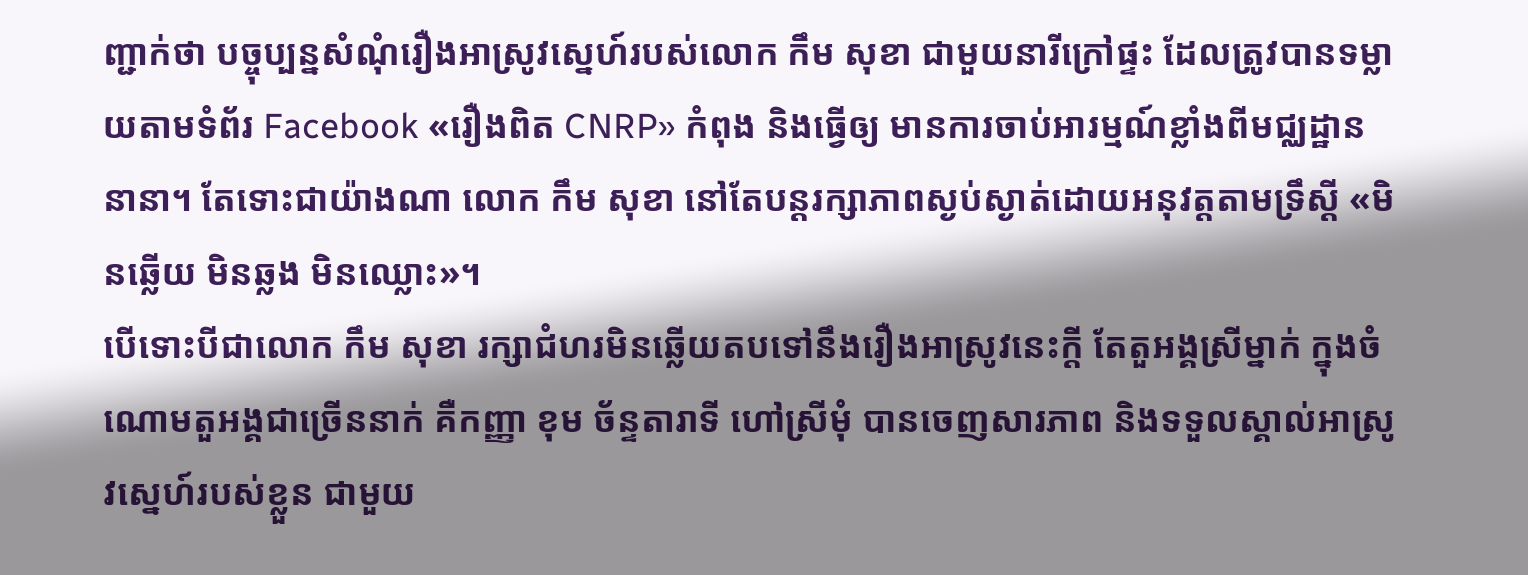ញ្ជាក់ថា បច្ចុប្បន្នសំណុំរឿងអាស្រូវស្នេហ៍របស់លោក កឹម សុខា ជាមួយនារីក្រៅផ្ទះ ដែលត្រូវបានទម្លាយតាមទំព័រ Facebook «រឿងពិត CNRP» កំពុង និងធ្វើឲ្យ មានការចាប់អារម្មណ៍ខ្លាំងពីមជ្ឈដ្ឋាននានា។ តែទោះជាយ៉ាងណា លោក កឹម សុខា នៅតែបន្តរក្សាភាពស្ងប់ស្ងាត់ដោយអនុវត្តតាមទ្រឹស្តី «មិនឆ្លើយ មិនឆ្លង មិនឈ្លោះ»។
បើទោះបីជាលោក កឹម សុខា រក្សាជំហរមិនឆ្លើយតបទៅនឹងរឿងអាស្រូវនេះក្តី តែតួអង្គស្រីម្នាក់ ក្នុងចំណោមតួអង្គជាច្រើននាក់ គឺកញ្ញា ខុម ច័ន្ទតារាទី ហៅស្រីមុំ បានចេញសារភាព និងទទួលស្គាល់អាស្រូវស្នេហ៍របស់ខ្លួន ជាមួយ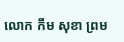លោក កឹម សុខា ព្រម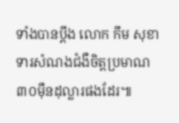ទាំងបានប្តឹង លោក កឹម សុខា ទារសំណងជំងឺចិត្តប្រមាណ ៣០ម៉ឺនដុល្លារផងដែរ៕